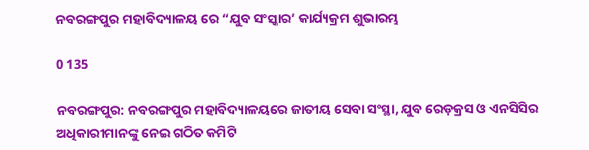ନବରଙ୍ଗପୁର ମହାବିଦ୍ୟାଳୟ ରେ “ଯୁବ ସଂସ୍କାର’ କାର୍ଯ୍ୟକ୍ରମ ଶୁଭାରମ୍ଭ

0 135

ନବରଙ୍ଗପୁର: ନବରଙ୍ଗପୁର ମହାବିଦ୍ୟାଳୟରେ ଜାତୀୟ ସେବା ସଂସ୍ଥା, ଯୁବ ରେଡ଼କ୍ରସ ଓ ଏନସିସିର ଅଧିକାରୀମାନଙ୍କୁ ନେଇ ଗଠିତ କମିଟି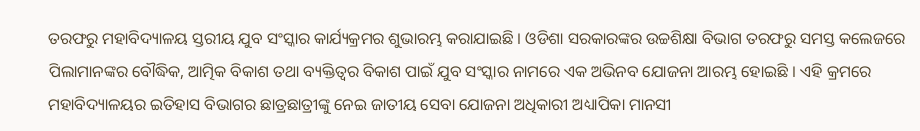ତରଫରୁ ମହାବିଦ୍ୟାଳୟ ସ୍ତରୀୟ ଯୁବ ସଂସ୍କାର କାର୍ଯ୍ୟକ୍ରମର ଶୁଭାରମ୍ଭ କରାଯାଇଛି । ଓଡିଶା ସରକାରଙ୍କର ଉଚ୍ଚଶିକ୍ଷା ବିଭାଗ ତରଫରୁ ସମସ୍ତ କଲେଜରେ ପିଲାମାନଙ୍କର ବୌଦ୍ଧିକ, ଆତ୍ମିକ ବିକାଶ ତଥା ବ୍ୟକ୍ତିତ୍ୱର ବିକାଶ ପାଇଁ ଯୁବ ସଂସ୍କାର ନାମରେ ଏକ ଅଭିନବ ଯୋଜନା ଆରମ୍ଭ ହୋଇଛି । ଏହି କ୍ରମରେ ମହାବିଦ୍ୟାଳୟର ଇତିହାସ ବିଭାଗର ଛାତ୍ରଛାତ୍ରୀଙ୍କୁ ନେଇ ଜାତୀୟ ସେବା ଯୋଜନା ଅଧିକାରୀ ଅଧ୍ୟାପିକା ମାନସୀ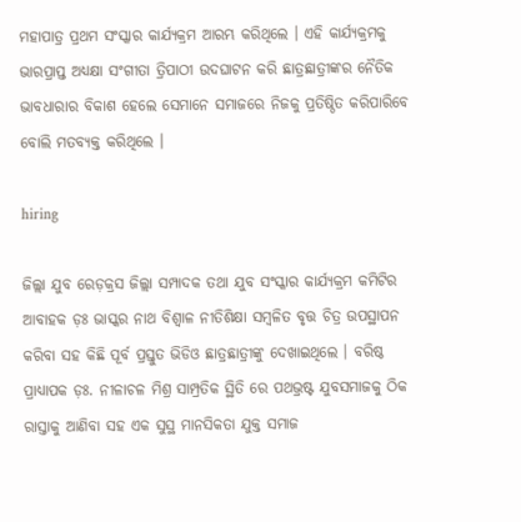ମହାପାତ୍ର ପ୍ରଥମ ସଂସ୍କାର କାର୍ଯ୍ୟକ୍ରମ ଆରମ୍ଭ କରିଥିଲେ । ଏହି କାର୍ଯ୍ୟକ୍ରମକୁ ଭାରପ୍ରାପ୍ତ ଅଧ୍ୟକ୍ଷା ସଂଗୀତା ତ୍ରିପାଠୀ ଉଦଘାଟନ କରି ଛାତ୍ରଛାତ୍ରୀଙ୍କର ନୈତିକ ଭାବଧାରାର ବିକାଶ ହେଲେ ସେମାନେ ସମାଜରେ ନିଜକୁ ପ୍ରତିଷ୍ଠିତ କରିପାରିବେ ବୋଲି ମତବ୍ୟକ୍ତ କରିଥିଲେ ।

hiring

ଜିଲ୍ଲା ଯୁବ ରେଡ଼କ୍ରସ ଜିଲ୍ଲା ସମ୍ପାଦକ ତଥା ଯୁବ ସଂସ୍କାର କାର୍ଯ୍ୟକ୍ରମ କମିଟିର ଆବାହକ ଡ଼ଃ ଭାସ୍କର ନାଥ ବିଶ୍ୱାଳ ନୀତିଶିକ୍ଷା ସମ୍ବଳିତ ବୃତ୍ତ ଚିତ୍ର ଉପସ୍ଥାପନ କରିବା ସହ କିଛି ପୂର୍ବ ପ୍ରସ୍ତୁତ ଭିଡିଓ ଛାତ୍ରଛାତ୍ରୀଙ୍କୁ ଦେଖାଇଥିଲେ । ବରିଷ୍ଠ ପ୍ରାଧ୍ୟାପକ ଡ଼ଃ. ନୀଳାଚଳ ମିଶ୍ର ସାମ୍ପ୍ରତିକ ସ୍ଥିତି ରେ ପଥଭ୍ରଷ୍ଟ ଯୁବସମାଜକୁ ଠିକ ରାସ୍ତାକୁ ଆଣିବା ସହ ଏକ ସୁସ୍ଥ ମାନସିକତା ଯୁକ୍ତ ସମାଜ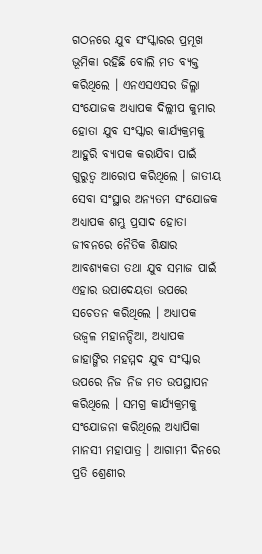ଗଠନରେ ଯୁବ ସଂସ୍କାରର ପ୍ରମୂଖ ଭୂମିକା ରହିଛି ବୋଲି ମତ ବ୍ୟକ୍ତ କରିଥିଲେ । ଏନଏସଏସର ଜିଲ୍ଳା ସଂଯୋଜକ ଅଧ୍ୟାପକ ଦିଲ୍ଲୀପ କୁମାର ହୋତା ଯୁବ ସଂସ୍କାର କାର୍ଯ୍ୟକ୍ରମକୁ ଆହୁରି ବ୍ୟାପକ କରାଯିବା ପାଇଁ ଗୁରୁତ୍ୱ ଆରୋପ କରିଥିଲେ । ଜାତୀୟ ସେବା ସଂସ୍ଥାର ଅନ୍ୟତମ ସଂଯୋଜକ ଅଧ୍ୟାପକ ଶମ୍ଭୁ ପ୍ରସାଦ ହୋତା ଜୀବନରେ ନୈତିକ ଶିକ୍ଷାର ଆବଶ୍ୟକତା ତଥା ଯୁବ ସମାଜ ପାଇଁ ଏହାର ଉପାଦେୟତା ଉପରେ ସଚେତନ କରିଥିଲେ । ଅଧ୍ୟାପକ ଉଜ୍ୱଳ ମହାନନ୍ଦିଆ, ଅଧ୍ୟାପକ ଜାହାଙ୍ଗିର ମହମ୍ମଦ ଯୁବ ସଂସ୍କାର ଉପରେ ନିଜ ନିଜ ମତ ଉପସ୍ଥାପନ କରିଥିଲେ । ସମଗ୍ର କାର୍ଯ୍ୟକ୍ରମକୁ ସଂଯୋଜନା କରିଥିଲେ ଅଧ୍ୟାପିକା ମାନସୀ ମହାପାତ୍ର । ଆଗାମୀ ଦିନରେ ପ୍ରତି ଶ୍ରେଣୀର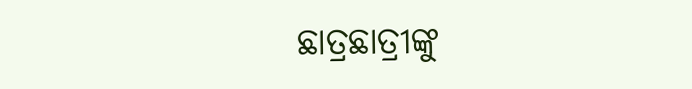ଛାତ୍ରଛାତ୍ରୀଙ୍କୁ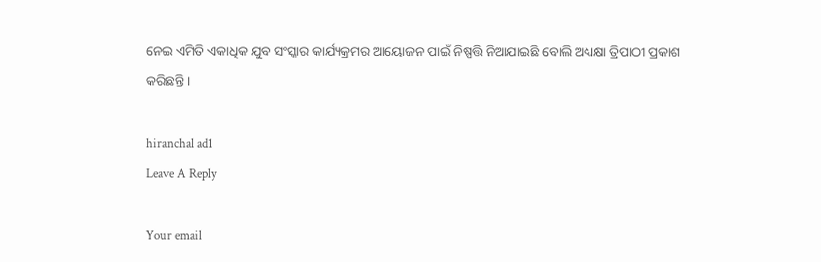ନେଇ ଏମିତି ଏକାଧିକ ଯୁବ ସଂସ୍କାର କାର୍ଯ୍ୟକ୍ରମର ଆୟୋଜନ ପାଇଁ ନିଷ୍ପତ୍ତି ନିଆଯାଇଛି ବୋଲି ଅଧ୍ୟକ୍ଷା ତ୍ରିପାଠୀ ପ୍ରକାଶ କରିଛନ୍ତି ।

hiranchal ad1
Leave A Reply

Your email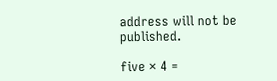address will not be published.

five × 4 =